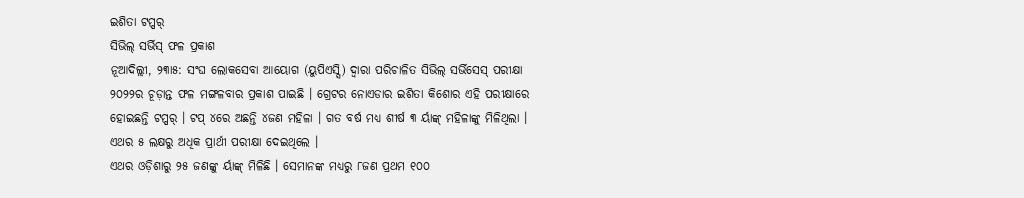ଇଶିତା ଟପ୍ପର୍
ସିଭିଲ୍ ସର୍ଭିସ୍ ଫଳ ପ୍ରକାଶ
ନୂଆଦିଲ୍ଲୀ, ୨୩ା୫: ସଂଘ ଲୋକସେବା ଆୟୋଗ (ୟୁପିଏସ୍ସି) ଦ୍ୱାରା ପରିଚାଳିତ ସିଭିଲ୍ ସର୍ଭିସେସ୍ ପରୀକ୍ଷା ୨୦୨୨ର ଚୂଡ଼ାନ୍ତ ଫଳ ମଙ୍ଗଳବାର ପ୍ରକାଶ ପାଇଛି । ଗ୍ରେଟର ନୋଏଡାର ଇଶିତା କିଶୋର ଏହି ପରୀକ୍ଷାରେ ହୋଇଛନ୍ତି ଟପ୍ପର୍ । ଟପ୍ ୪ରେ ଅଛନ୍ତି ୪ଜଣ ମହିଳା । ଗତ ବର୍ଷ ମଧ୍ୟ ଶୀର୍ଷ ୩ ର୍ୟାଙ୍କ୍ ମହିଳାଙ୍କୁ ମିଳିଥିଲା । ଏଥର ୫ ଲକ୍ଷରୁ ଅଧିକ ପ୍ରାର୍ଥୀ ପରୀକ୍ଷା ଦେଇଥିଲେ ।
ଏଥର ଓଡ଼ିଶାରୁ ୨୫ ଜଣଙ୍କୁ ର୍ୟାଙ୍କ୍ ମିଳିଛି । ସେମାନଙ୍କ ମଧ୍ୟରୁ ୮ଜଣ ପ୍ରଥମ ୧୦୦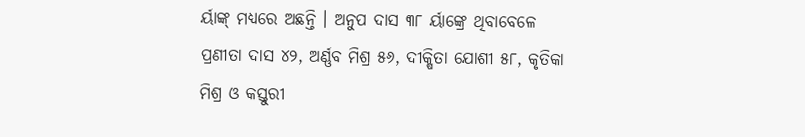ର୍ୟାଙ୍କ୍ ମଧ୍ୟରେ ଅଛନ୍ତି । ଅନୁପ ଦାସ ୩୮ ର୍ୟାଙ୍କ୍ରେ ଥିବାବେଳେ ପ୍ରଣୀତା ଦାସ ୪୨, ଅର୍ଣ୍ଣବ ମିଶ୍ର ୫୬, ଦୀକ୍ଷିତା ଯୋଶୀ ୫୮, କୃତିକା ମିଶ୍ର ଓ କସ୍ତୁରୀ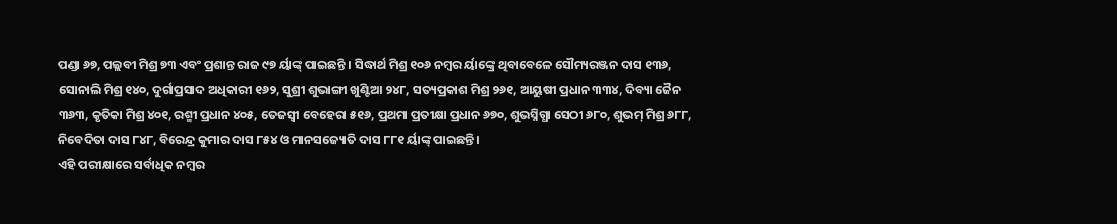ପଣ୍ଡା ୬୭, ପଲ୍ଲବୀ ମିଶ୍ର ୭୩ ଏବଂ ପ୍ରଶାନ୍ତ ରାଜ ୯୭ ର୍ୟାଙ୍କ୍ ପାଇଛନ୍ତି । ସିଦ୍ଧାର୍ଥ ମିଶ୍ର ୧୦୬ ନମ୍ବର ର୍ୟାଙ୍କ୍ରେ ଥିବାବେଳେ ସୌମ୍ୟରଞ୍ଜନ ଦାସ ୧୩୬, ସୋନାଲି ମିଶ୍ର ୧୪୦, ଦୁର୍ଗାପ୍ରସାଦ ଅଧିକାରୀ ୧୬୨, ସୁଶ୍ରୀ ଶୁଭାଙ୍ଗୀ ଖୁଣ୍ଟିଆ ୨୪୮, ସତ୍ୟପ୍ରକାଶ ମିଶ୍ର ୨୬୧, ଆୟୁଷୀ ପ୍ରଧାନ ୩୩୪, ଦିବ୍ୟା ଜୈନ ୩୬୩, କୃତିକା ମିଶ୍ର ୪୦୧, ରଶ୍ମୀ ପ୍ରଧାନ ୪୦୫, ତେଜସ୍ୱୀ ବେହେରା ୫୧୬, ପ୍ରଥମା ପ୍ରତୀକ୍ଷା ପ୍ରଧାନ ୬୭୦, ଶୁଭସ୍ନିଗ୍ଧା ସେଠୀ ୬୮୦, ଶୁଭମ୍ ମିଶ୍ର ୬୮୮, ନିବେଦିତା ଦାସ ୮୪୮, ବିରେନ୍ଦ୍ର କୁମାର ଦାସ ୮୫୪ ଓ ମାନସଜ୍ୟୋତି ଦାସ ୮୮୧ ର୍ୟାଙ୍କ୍ ପାଇଛନ୍ତି ।
ଏହି ପରୀକ୍ଷାରେ ସର୍ବାଧିକ ନମ୍ବର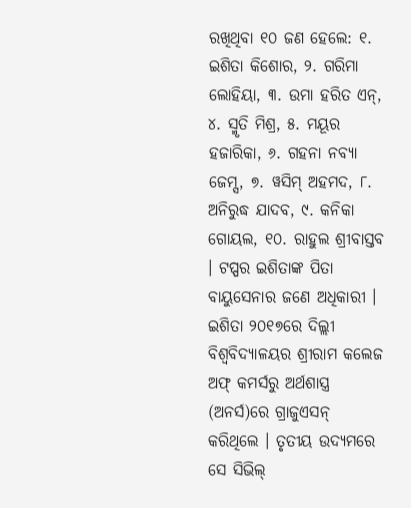ରଖିଥିବା ୧୦ ଜଣ ହେଲେ: ୧. ଇଶିତା କିଶୋର, ୨. ଗରିମା ଲୋହିୟା, ୩. ଉମା ହରିତ ଏନ୍, ୪. ସ୍ମୃତି ମିଶ୍ର, ୫. ମୟୂର ହଜାରିକା, ୬. ଗହନା ନବ୍ୟା ଜେମ୍ସ, ୭. ୱସିମ୍ ଅହମଦ, ୮. ଅନିରୁଦ୍ଧ ଯାଦବ, ୯. କନିକା ଗୋୟଲ, ୧୦. ରାହୁଲ ଶ୍ରୀବାସ୍ତବ । ଟପ୍ପର ଇଶିତାଙ୍କ ପିତା ବାୟୁସେନାର ଜଣେ ଅଧିକାରୀ । ଇଶିତା ୨୦୧୭ରେ ଦିଲ୍ଲୀ ବିଶ୍ୱବିଦ୍ୟାଳୟର ଶ୍ରୀରାମ କଲେଜ ଅଫ୍ କମର୍ସରୁ ଅର୍ଥଶାସ୍ତ୍ର (ଅନର୍ସ)ରେ ଗ୍ରାଜୁଏସନ୍ କରିଥିଲେ । ତୃତୀୟ ଉଦ୍ୟମରେ ସେ ସିଭିଲ୍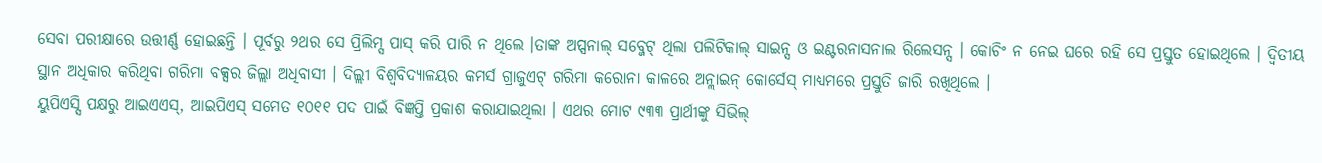ସେବା ପରୀକ୍ଷାରେ ଉତ୍ତୀର୍ଣ୍ଣ ହୋଇଛନ୍ତି । ପୂର୍ବରୁ ୨ଥର ସେ ପ୍ରିଲିମ୍ସ ପାସ୍ କରି ପାରି ନ ଥିଲେ ।ତାଙ୍କ ଅପ୍ସନାଲ୍ ସବ୍ଜେଟ୍ ଥିଲା ପଲିଟିକାଲ୍ ସାଇନ୍ସ ଓ ଇଣ୍ଟରନାସନାଲ ରିଲେସନ୍ସ । କୋଚିଂ ନ ନେଇ ଘରେ ରହି ସେ ପ୍ରସ୍ତୁତ ହୋଇଥିଲେ । ଦ୍ୱିତୀୟ ସ୍ଥାନ ଅଧିକାର କରିଥିବା ଗରିମା ବକ୍ସର ଜିଲ୍ଲା ଅଧିବାସୀ । ଦିଲ୍ଲୀ ବିଶ୍ୱବିଦ୍ୟାଳୟର କମର୍ସ ଗ୍ରାଜୁଏଟ୍ ଗରିମା କରୋନା କାଳରେ ଅନ୍ଲାଇନ୍ କୋର୍ସେସ୍ ମାଧ୍ୟମରେ ପ୍ରସ୍ତୁତି ଜାରି ରଖିଥିଲେ ।
ୟୁପିଏସ୍ସି ପକ୍ଷରୁ ଆଇଏଏସ୍, ଆଇପିଏସ୍ ସମେତ ୧୦୧୧ ପଦ ପାଇଁ ବିଜ୍ଞପ୍ତି ପ୍ରକାଶ କରାଯାଇଥିଲା । ଏଥର ମୋଟ ୯୩୩ ପ୍ରାର୍ଥୀଙ୍କୁ ସିଭିଲ୍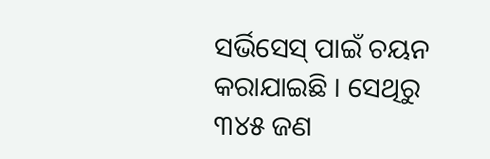ସର୍ଭିସେସ୍ ପାଇଁ ଚୟନ କରାଯାଇଛି । ସେଥିରୁ ୩୪୫ ଜଣ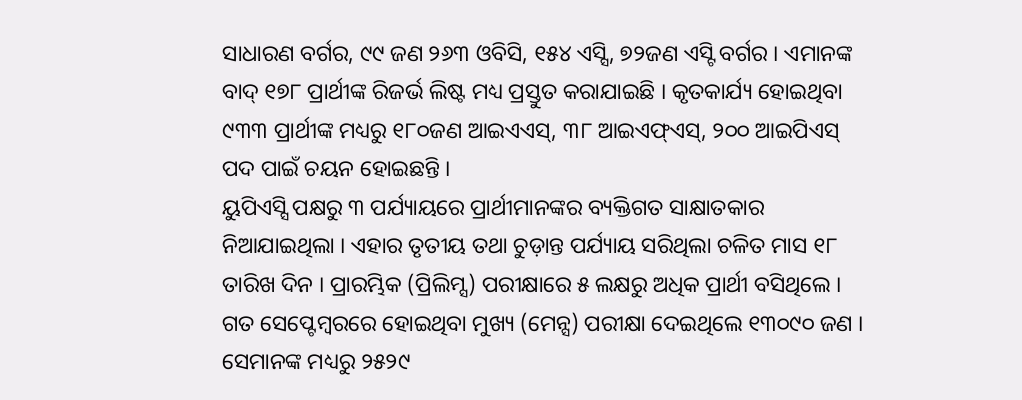ସାଧାରଣ ବର୍ଗର, ୯୯ ଜଣ ୨୬୩ ଓବିସି, ୧୫୪ ଏସ୍ସି, ୭୨ଜଣ ଏସ୍ଟି ବର୍ଗର । ଏମାନଙ୍କ ବାଦ୍ ୧୭୮ ପ୍ରାର୍ଥୀଙ୍କ ରିଜର୍ଭ ଲିଷ୍ଟ ମଧ୍ୟ ପ୍ରସ୍ତୁତ କରାଯାଇଛି । କୃତକାର୍ଯ୍ୟ ହୋଇଥିବା ୯୩୩ ପ୍ରାର୍ଥୀଙ୍କ ମଧ୍ୟରୁ ୧୮୦ଜଣ ଆଇଏଏସ୍, ୩୮ ଆଇଏଫ୍ଏସ୍, ୨୦୦ ଆଇପିଏସ୍ ପଦ ପାଇଁ ଚୟନ ହୋଇଛନ୍ତି ।
ୟୁପିଏସ୍ସି ପକ୍ଷରୁ ୩ ପର୍ଯ୍ୟାୟରେ ପ୍ରାର୍ଥୀମାନଙ୍କର ବ୍ୟକ୍ତିଗତ ସାକ୍ଷାତକାର ନିଆଯାଇଥିଲା । ଏହାର ତୃତୀୟ ତଥା ଚୁଡ଼ାନ୍ତ ପର୍ଯ୍ୟାୟ ସରିଥିଲା ଚଳିତ ମାସ ୧୮ ତାରିଖ ଦିନ । ପ୍ରାରମ୍ଭିକ (ପ୍ରିଲିମ୍ସ) ପରୀକ୍ଷାରେ ୫ ଲକ୍ଷରୁ ଅଧିକ ପ୍ରାର୍ଥୀ ବସିଥିଲେ । ଗତ ସେପ୍ଟେମ୍ବରରେ ହୋଇଥିବା ମୁଖ୍ୟ (ମେନ୍ସ) ପରୀକ୍ଷା ଦେଇଥିଲେ ୧୩୦୯୦ ଜଣ । ସେମାନଙ୍କ ମଧ୍ୟରୁ ୨୫୨୯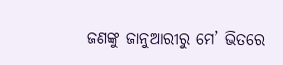ଜଣଙ୍କୁ ଜାନୁଆରୀରୁ ମେ’ ଭିତରେ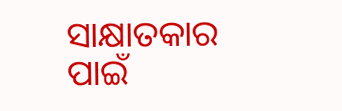ସାକ୍ଷାତକାର ପାଇଁ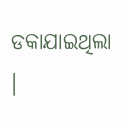ଡକାଯାଇଥିଲା ।